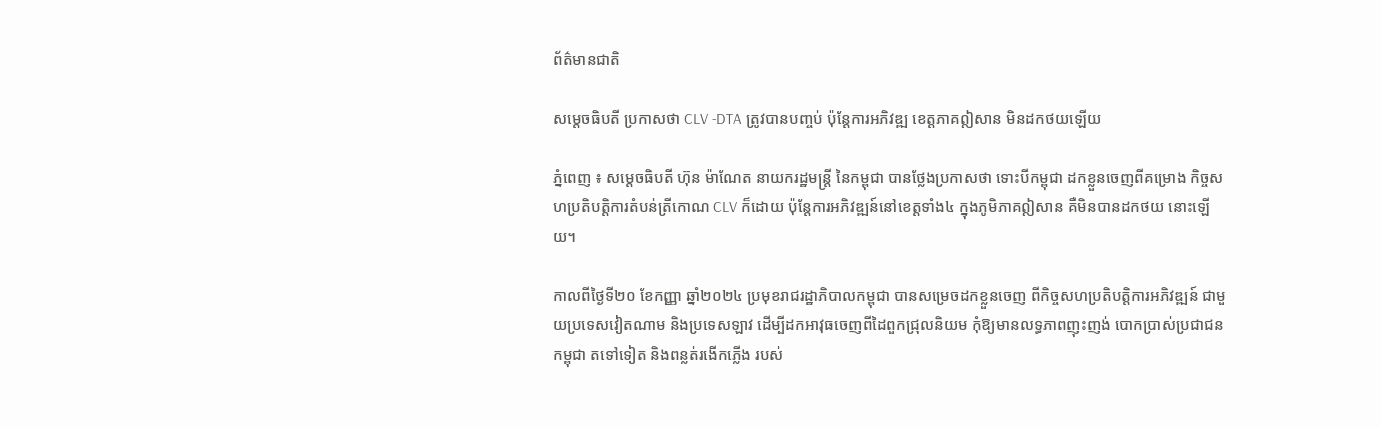ព័ត៌មានជាតិ

សម្ដេចធិបតី ប្រកាសថា CLV -DTA ត្រូវបានបញ្ចប់ ប៉ុន្ដែការអភិវឌ្ឍ ខេត្តភាគឦសាន មិនដកថយឡើយ

ភ្នំពេញ ៖ សម្ដេចធិបតី ហ៊ុន ម៉ាណែត នាយករដ្ឋមន្ដ្រី នៃកម្ពុជា បានថ្លែងប្រកាសថា ទោះបីកម្ពុជា ដកខ្លួនចេញពីគម្រោង កិច្ចសហប្រតិបត្តិការតំបន់ត្រីកោណ CLV ក៏ដោយ ប៉ុន្តែការអភិវឌ្ឍន៍នៅខេត្តទាំង៤ ក្នុងភូមិភាគឦសាន គឺមិនបានដកថយ នោះឡើយ។

កាលពីថ្ងៃទី២០ ខែកញ្ញា ឆ្នាំ២០២៤ ប្រមុខរាជរដ្ឋាភិបាលកម្ពុជា បានសម្រេចដកខ្លួនចេញ ពីកិច្ចសហប្រតិបត្តិការអភិវឌ្ឍន៍ ជាមួយប្រទេសវៀតណាម និងប្រទេសឡាវ ដើម្បីដកអាវុធចេញពីដៃពួកជ្រុលនិយម កុំឱ្យមានលទ្ធភាពញុះញង់ បោកប្រាស់ប្រជាជនកម្ពុជា តទៅទៀត និងពន្លត់រងើកភ្លើង របស់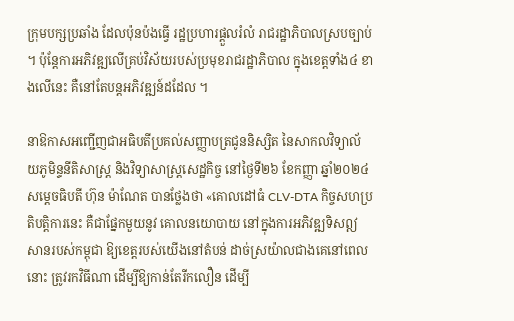ក្រុមបក្សប្រឆាំង ដែលប៉ុនប៉ងធ្វើ រដ្ឋប្រហារផ្ដួលរំលំ រាជរដ្ឋាភិបាលស្របច្បាប់ ។ ប៉ុន្តែការអភិវឌ្ឍលើគ្រប់វិស័យរបស់ប្រមុខរាជរដ្ឋាភិបាល ក្នុងខេត្តទាំង៤ ខាងលើនេះ គឺនៅតែបន្តអភិវឌ្ឍន៍ដដែល ។

នាឱកាសអញ្ជើញជាអធិបតីប្រគល់សញ្ញាបត្រជូននិស្សិត នៃសាកលវិទ្យាល័យភូមិន្ទនីតិសាស្ត្រ និងវិទ្យាសាស្ត្រសេដ្ឋកិច្ច នៅថ្ងៃទី២៦ ខែកញ្ញា ឆ្នាំ២០២៤ សម្ដេចធិបតី ហ៊ុន ម៉ាណែត បានថ្លែងថា «គោលដៅធំ CLV-DTA កិច្ចសហប្រតិបត្តិការនេះ គឺជាផ្នែកមួយនូវ គោលនយោបាយ នៅក្នុងការអភិវឌ្ឍទិសឦសានរបស់កម្ពុជា ឱ្យខេត្តរបស់យើងនៅតំបន់ ដាច់ស្រយ៉ាលជាងគេនៅពេលនោះ ត្រូវរកវិធីណា ដើម្បីឱ្យកាន់តែរីកលឿន ដើម្បី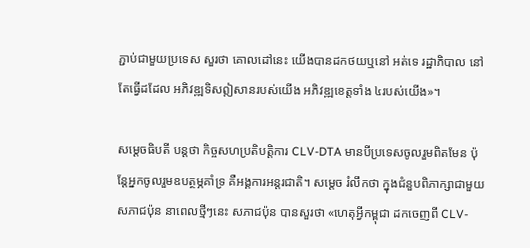ភ្ជាប់ជាមួយប្រទេស សួរថា គោលដៅនេះ យើងបានដកថយឬនៅ អត់ទេ រដ្ឋាភិបាល នៅតែធ្វើដដែល អភិវឌ្ឍទិសឦសានរបស់យើង អភិវឌ្ឍខេត្តទាំង ៤របស់យើង»។

សម្ដេចធិបតី បន្ដថា កិច្ចសហប្រតិបត្តិការ CLV-DTA មានបីប្រទេសចូលរួមពិតមែន ប៉ុន្ដែអ្នកចូលរួមឧបត្ថម្ភគាំទ្រ គឺអង្គការអន្ដរជាតិ។ សម្ដេច រំលឹកថា ក្នុងជំនួបពិភាក្សាជាមួយ សភាជប៉ុន នាពេលថ្មីៗនេះ សភាជប៉ុន បានសួរថា «ហេតុអ្វីកម្ពុជា ដកចេញពី CLV-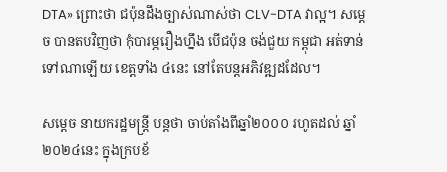DTA» ព្រោះថា ជប៉ុនដឹងច្បាស់ណាស់ថា CLV-DTA វាល្អ។ សម្ដេច បានតបវិញថា កុំបារម្ភរឿងហ្នឹង បើជប៉ុន ចង់ជួយ កម្ពុជា អត់ទាន់ទៅណាឡើយ ខេត្តទាំង ៤នេះ នៅតែបន្ដអភិវឌ្ឍដដែល។

សម្ដេច នាយករដ្ឋមន្ដ្រី បន្ដថា ចាប់តាំងពីឆ្នាំ២០០០ រហូតដល់ ឆ្នាំ២០២៤នេះ ក្នុងក្របខ័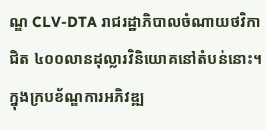ណ្ឌ CLV-DTA រាជរដ្ឋាភិបាលចំណាយថវិកាជិត ៤០០លានដុល្លារវិនិយោគនៅតំបន់នោះ។ ក្នុងក្របខ័ណ្ឌការអភិវឌ្ឍ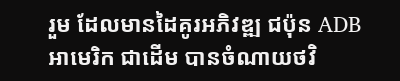រួម ដែលមានដៃគូរអភិវឌ្ឍ ជប៉ុន ADB អាមេរិក ជាដើម បានចំណាយថវិ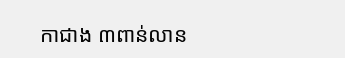កាជាង ៣ពាន់លាន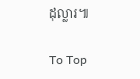ដុល្លារ៕

To Top